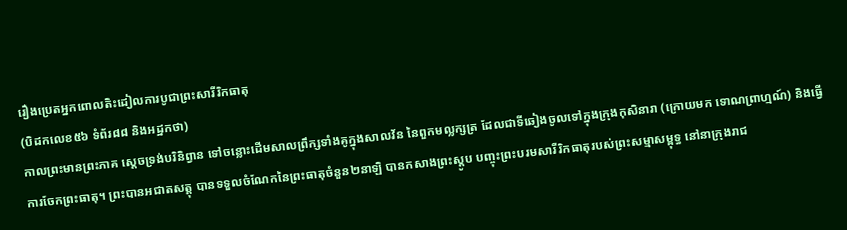រឿងប្រេតអ្នកពោលតិះដៀលការបូជាព្រះសារីរិកធាតុ
(បិដកលេខ៥៦ ទំព័រ៨៨ និងអដ្ឋកថា)
កាលព្រះមានព្រះភាគ ស្ដេចទ្រង់បរិនិព្វាន ទៅចន្លោះដើមសាលព្រឹក្សទាំងគូក្នុងសាលវ័ន នៃពួកមល្លក្សត្រ ដែលជាទីឆៀងចូលទៅក្នុងក្រុងកុសិនារា (ក្រោយមក ទោណព្រាហ្មណ៍) និងធ្វើការចែកព្រះធាតុ។ ព្រះបានអជាតសត្តុ បានទទួលចំណែកនៃព្រះធាតុចំនួន២នាឡិ បានកសាងព្រះស្ដូប បញ្ចុះព្រះបរមសារីរិកធាតុរបស់ព្រះសម្មាសម្ពុទ្ធ នៅនាក្រុងរាជ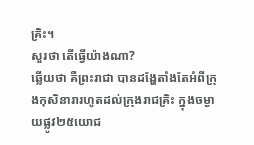គ្រិះ។
សួរថា តើធ្វើយ៉ាងណា?
ឆ្លើយថា គឺព្រះរាជា បានដង្ហែតាំងតែអំពីក្រុងកុសិនារារហូតដល់ក្រុងរាជគ្រិះ ក្នុងចម្ងាយផ្លូវ២៥យោជ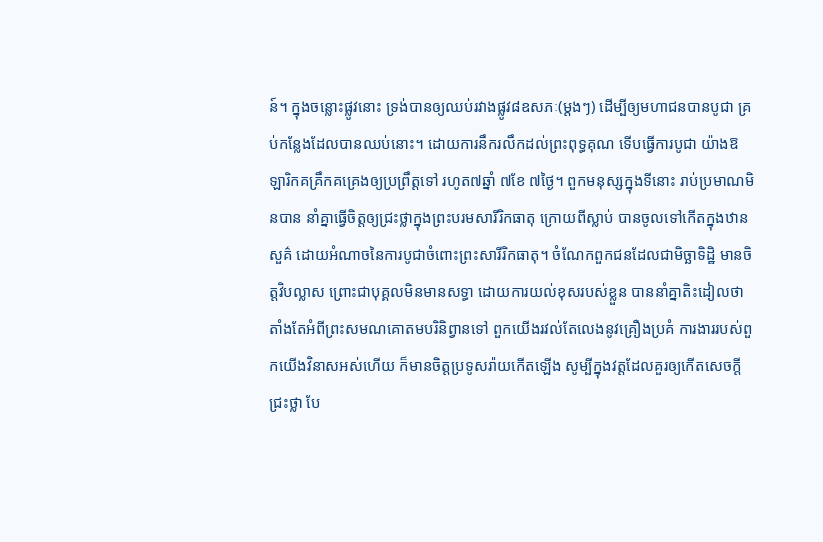ន៍។ ក្នុងចន្លោះផ្លូវនោះ ទ្រង់បានឲ្យឈប់រវាងផ្លូវ៨ឧសភៈ(ម្ដងៗ) ដើម្បីឲ្យមហាជនបានបូជា គ្រប់កន្លែងដែលបានឈប់នោះ។ ដោយការនឹករលឹកដល់ព្រះពុទ្ធគុណ ទើបធ្វើការបូជា យ៉ាងឱឡារិកគគ្រឹកគគ្រេងឲ្យប្រព្រឹត្តទៅ រហូត៧ឆ្នាំ ៧ខែ ៧ថ្ងៃ។ ពួកមនុស្សក្នុងទីនោះ រាប់ប្រមាណមិនបាន នាំគ្នាធ្វើចិត្តឲ្យជ្រះថ្លាក្នុងព្រះបរមសារីរិកធាតុ ក្រោយពីស្លាប់ បានចូលទៅកើតក្នុងឋានសួគ៌ ដោយអំណាចនៃការបូជាចំពោះព្រះសារីរិកធាតុ។ ចំណែកពួកជនដែលជាមិច្ឆាទិដ្ឋិ មានចិត្តវិបល្លាស ព្រោះជាបុគ្គលមិនមានសទ្ធា ដោយការយល់ខុសរបស់ខ្លួន បាននាំគ្នាតិះដៀលថា តាំងតែអំពីព្រះសមណគោតមបរិនិព្វានទៅ ពួកយើងរវល់តែលេងនូវគ្រឿងប្រគំ ការងាររបស់ពួកយើងវិនាសអស់ហើយ ក៏មានចិត្តប្រទូសរ៉ាយកើតឡើង សូម្បីក្នុងវត្តដែលគួរឲ្យកើតសេចក្ដីជ្រះថ្លា បែ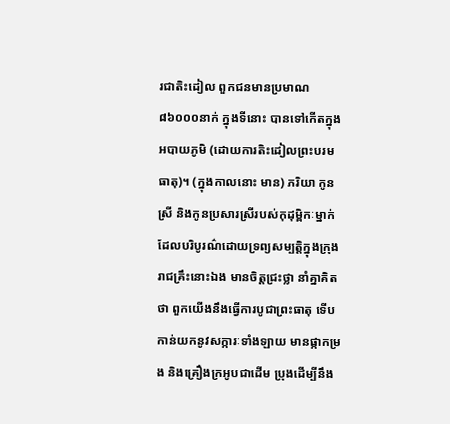រជាតិះដៀល ពួកជនមានប្រមាណ៨៦០០០នាក់ ក្នុងទីនោះ បានទៅកើតក្នុងអបាយភូមិ (ដោយការតិះដៀលព្រះបរមធាតុ)។ (ក្នុងកាលនោះ មាន) ភរិយា កូនស្រី និងកូនប្រសារស្រីរបស់កុដុម្ពិកៈម្នាក់ ដែលបរិបូរណ៌ដោយទ្រព្យសម្បត្តិក្នុងក្រុងរាជគ្រឹះនោះឯង មានចិត្តជ្រះថ្លា នាំគ្នាគិតថា ពួកយើងនឹងធ្វើការបូជាព្រះធាតុ ទើបកាន់យកនូវសក្ការៈទាំងឡាយ មានផ្កាកម្រង និងគ្រឿងក្រអូបជាដើម ប្រុងដើម្បីនឹង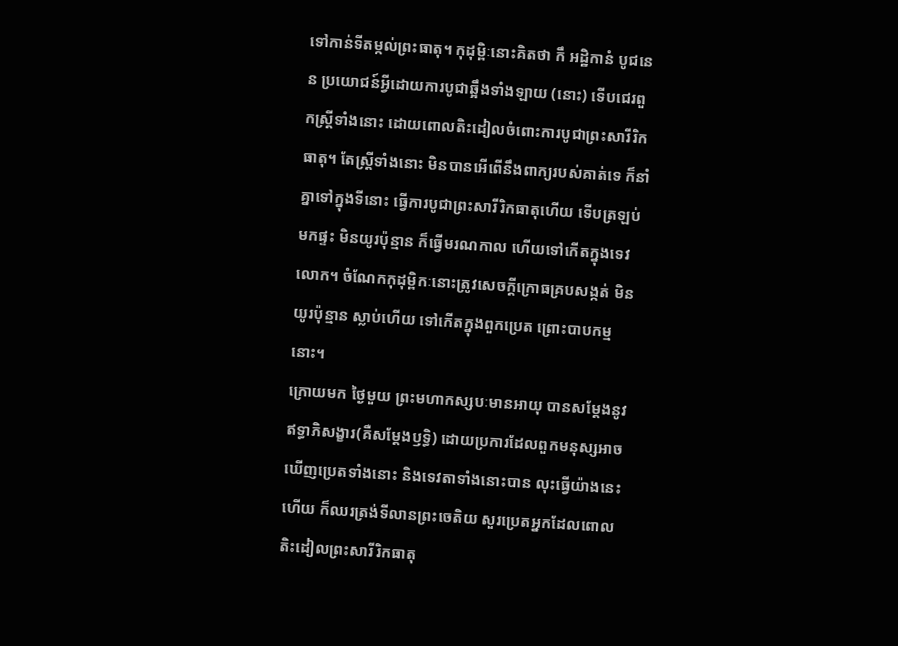ទៅកាន់ទីតម្កល់ព្រះធាតុ។ កុដុម្ពិៈនោះគិតថា កឹ អដ្ឋិកានំ បូជនេន ប្រយោជន៍អ្វីដោយការបូជាឆ្អឹងទាំងឡាយ (នោះ) ទើបជេរពួកស្ត្រីទាំងនោះ ដោយពោលតិះដៀលចំពោះការបូជាព្រះសារីរិកធាតុ។ តែស្ត្រីទាំងនោះ មិនបានអើពើនឹងពាក្យរបស់គាត់ទេ ក៏នាំគ្នាទៅក្នុងទីនោះ ធ្វើការបូជាព្រះសារីរិកធាតុហើយ ទើបត្រឡប់មកផ្ទះ មិនយូរប៉ុន្មាន ក៏ធ្វើមរណកាល ហើយទៅកើតក្នុងទេវលោក។ ចំណែកកុដុម្ពិកៈនោះត្រូវសេចក្ដីក្រោធគ្របសង្កត់ មិនយូរប៉ុន្មាន ស្លាប់ហើយ ទៅកើតក្នុងពួកប្រេត ព្រោះបាបកម្មនោះ។
ក្រោយមក ថ្ងៃមួយ ព្រះមហាកស្សបៈមានអាយុ បានសម្ដែងនូវឥទ្ធាភិសង្ខារ(គឺសម្ដែងឫទ្ធិ) ដោយប្រការដែលពួកមនុស្សអាចឃើញប្រេតទាំងនោះ និងទេវតាទាំងនោះបាន លុះធ្វើយ៉ាងនេះហើយ ក៏ឈរត្រង់ទីលានព្រះចេតិយ សួរប្រេតអ្នកដែលពោលតិះដៀលព្រះសារីរិកធាតុ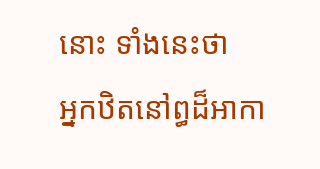នោះ ទាំងនេះថា
អ្នកឋិតនៅព្ធដ៏អាកា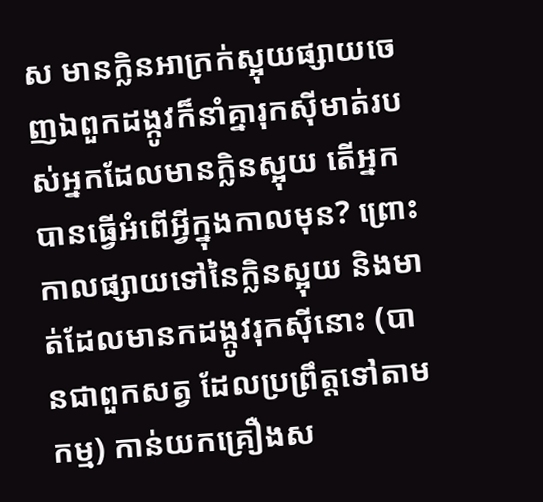ស មានក្លិនអាក្រក់ស្អុយផ្សាយចេញឯពួកដង្កូវក៏នាំគ្នារុកស៊ីមាត់របស់អ្នកដែលមានក្លិនស្អុយ តើអ្នកបានធ្វើអំពើអ្វីក្នុងកាលមុន? ព្រោះកាលផ្សាយទៅនៃក្លិនស្អុយ និងមាត់ដែលមានកដង្កូវរុកស៊ីនោះ (បានជាពួកសត្វ ដែលប្រព្រឹត្តទៅតាមកម្ម) កាន់យកគ្រឿងស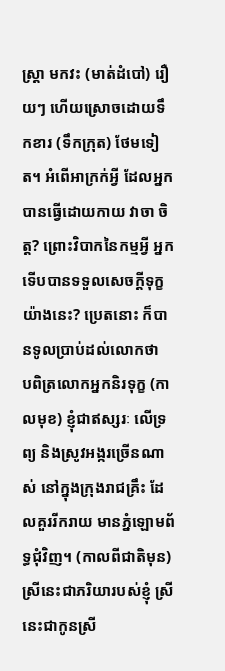ស្ត្រា មកវះ (មាត់ដំបៅ) រឿយៗ ហើយស្រោចដោយទឹកខារ (ទឹកក្រុត) ថែមទៀត។ អំពើអាក្រក់អ្វី ដែលអ្នកបានធ្វើដោយកាយ វាចា ចិត្ត? ព្រោះវិបាកនៃកម្មអ្វី អ្នកទើបបានទទួលសេចក្ដីទុក្ខយ៉ាងនេះ? ប្រេតនោះ ក៏បានទូលប្រាប់ដល់លោកថា
បពិត្រលោកអ្នកនិរទុក្ខ (កាលមុខ) ខ្ញុំជាឥស្សរៈ លើទ្រព្យ និងស្រូវអង្ករច្រើនណាស់ នៅក្នុងក្រុងរាជគ្រឹះ ដែលគួររីករាយ មានភ្នំឡោមព័ទ្ធជុំវិញ។ (កាលពីជាតិមុន) ស្រីនេះជាភរិយារបស់ខ្ញុំ ស្រីនេះជាកូនស្រី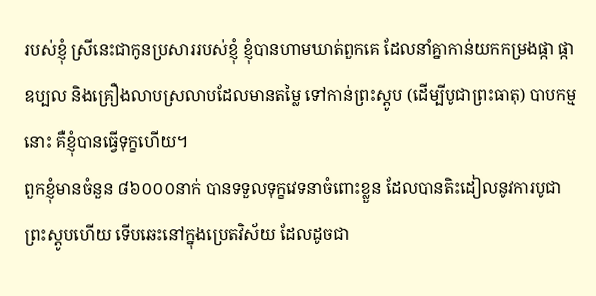របស់ខ្ញុំ ស្រីនេះជាកូនប្រសាររបស់ខ្ញុំ ខ្ញុំបានហាមឃាត់ពួកគេ ដែលនាំគ្នាកាន់យកកម្រងផ្កា ផ្កាឧប្បល និងគ្រឿងលាបស្រលាបដែលមានតម្លៃ ទៅកាន់ព្រះស្ដូប (ដើម្បីបូជាព្រះធាតុ) បាបកម្មនោះ គឺខ្ញុំបានធ្វើទុក្ខហើយ។
ពួកខ្ញុំមានចំនួន ៨៦០០០នាក់ បានទទួលទុក្ខវេទនាចំពោះខ្លួន ដែលបានតិះដៀលនូវការបូជាព្រះស្ដូបហើយ ទើបឆេះនៅក្នុងប្រេតវិស័យ ដែលដូចជា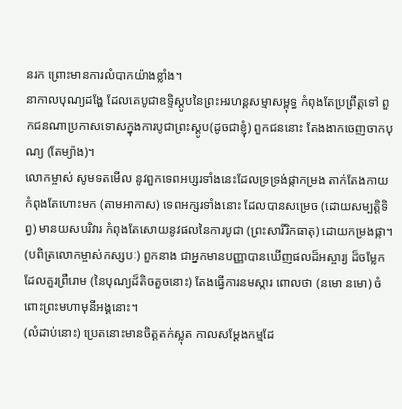នរក ព្រោះមានការលំបាកយ៉ាងខ្លាំង។
នាកាលបុណ្យដង្ហែ ដែលគេបូជាឧទ្ទិស្ដូបនៃព្រះអរហន្តសម្មាសម្ពុទ្ធ កំពុងតែប្រព្រឹត្តទៅ ពួកជនណាប្រកាសទោសក្នុងការបូជាព្រះស្ដូប(ដូចជាខ្ញុំ) ពួកជននោះ តែងងាកចេញចាកបុណ្យ (តែម្យ៉ាង)។
លោកម្ចាស់ សូមទតមើល នូវពួកទេពអប្សរទាំងនេះដែលទ្រទ្រង់ផ្កាកម្រង តាក់តែងកាយ កំពុងតែហោះមក (តាមអាកាស) ទេពអក្សរទាំងនោះ ដែលបានសម្រេច (ដោយសម្បត្តិទិព្វ) មានយសបរិវារ កំពុងតែសោយនូវផលនៃការបូជា (ព្រះសារីរិកធាតុ) ដោយកម្រងផ្កា។
(បពិត្រលោកម្ចាស់កស្សបៈ) ពួកនាង ជាអ្នកមានបញ្ញាបានឃើញផលដ៏អស្ចារ្យ ដ៏ចម្លែក ដែលគួរព្រឺរោម (នៃបុណ្យដ៏តិចតួចនោះ) តែងធ្វើការនមស្ការ ពោលថា (នមោ នមោ) ចំពោះព្រះមហាមុនីអង្គនោះ។
(លំដាប់នោះ) ប្រេតនោះមានចិត្តតក់ស្លុត កាលសម្ដែងកម្មដែ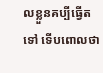លខ្លួនគប្បីធ្វើតទៅ ទើបពោលថា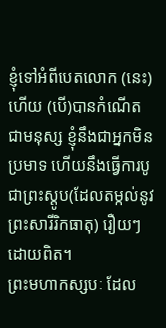ខ្ញុំទៅអំពីបេតលោក (នេះ) ហើយ (បើ)បានកំណើតជាមនុស្ស ខ្ញុំនឹងជាអ្នកមិនប្រមាទ ហើយនឹងធ្វើការបូជាព្រះស្ដូប(ដែលតម្កល់នូវព្រះសារីរិកធាតុ) រឿយៗដោយពិត។
ព្រះមហាកស្សបៈ ដែល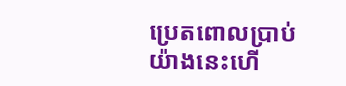ប្រេតពោលប្រាប់យ៉ាងនេះហើ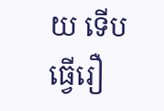យ ទើបធ្វើរឿ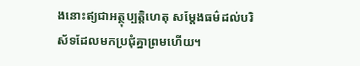ងនោះឥ្យជាអត្ថុប្បត្តិហេតុ សម្ដែងធម៌ដល់បរិស័ទដែលមកប្រជុំគ្នាព្រមហើយ។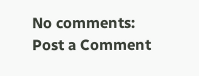No comments:
Post a Comment